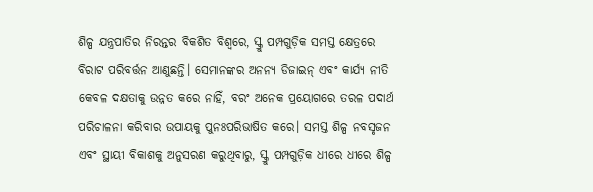ଶିଳ୍ପ ଯନ୍ତ୍ରପାତିର ନିରନ୍ତର ବିକଶିତ ବିଶ୍ୱରେ, ସ୍କ୍ରୁ ପମ୍ପଗୁଡ଼ିକ ସମସ୍ତ କ୍ଷେତ୍ରରେ ବିରାଟ ପରିବର୍ତ୍ତନ ଆଣୁଛନ୍ତି। ସେମାନଙ୍କର ଅନନ୍ୟ ଡିଜାଇନ୍ ଏବଂ କାର୍ଯ୍ୟ ନୀତି କେବଳ ଦକ୍ଷତାକୁ ଉନ୍ନତ କରେ ନାହିଁ, ବରଂ ଅନେକ ପ୍ରୟୋଗରେ ତରଳ ପଦାର୍ଥ ପରିଚାଳନା କରିବାର ଉପାୟକୁ ପୁନଃପରିଭାଷିତ କରେ। ସମସ୍ତ ଶିଳ୍ପ ନବସୃଜନ ଏବଂ ସ୍ଥାୟୀ ବିକାଶକୁ ଅନୁସରଣ କରୁଥିବାରୁ, ସ୍କ୍ରୁ ପମ୍ପଗୁଡ଼ିକ ଧୀରେ ଧୀରେ ଶିଳ୍ପ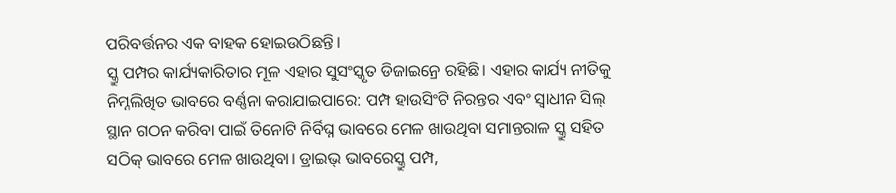ପରିବର୍ତ୍ତନର ଏକ ବାହକ ହୋଇଉଠିଛନ୍ତି।
ସ୍କ୍ରୁ ପମ୍ପର କାର୍ଯ୍ୟକାରିତାର ମୂଳ ଏହାର ସୁସଂସ୍କୃତ ଡିଜାଇନ୍ରେ ରହିଛି। ଏହାର କାର୍ଯ୍ୟ ନୀତିକୁ ନିମ୍ନଲିଖିତ ଭାବରେ ବର୍ଣ୍ଣନା କରାଯାଇପାରେ: ପମ୍ପ ହାଉସିଂଟି ନିରନ୍ତର ଏବଂ ସ୍ୱାଧୀନ ସିଲ୍ ସ୍ଥାନ ଗଠନ କରିବା ପାଇଁ ତିନୋଟି ନିର୍ବିଘ୍ନ ଭାବରେ ମେଳ ଖାଉଥିବା ସମାନ୍ତରାଳ ସ୍କ୍ରୁ ସହିତ ସଠିକ୍ ଭାବରେ ମେଳ ଖାଉଥିବା। ଡ୍ରାଇଭ୍ ଭାବରେସ୍କ୍ରୁ ପମ୍ପ,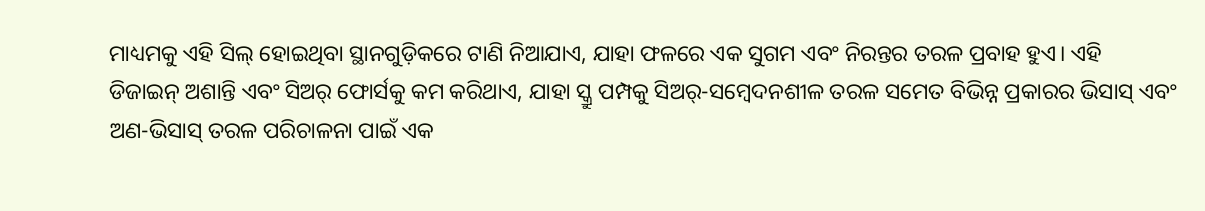ମାଧ୍ୟମକୁ ଏହି ସିଲ୍ ହୋଇଥିବା ସ୍ଥାନଗୁଡ଼ିକରେ ଟାଣି ନିଆଯାଏ, ଯାହା ଫଳରେ ଏକ ସୁଗମ ଏବଂ ନିରନ୍ତର ତରଳ ପ୍ରବାହ ହୁଏ। ଏହି ଡିଜାଇନ୍ ଅଶାନ୍ତି ଏବଂ ସିଅର୍ ଫୋର୍ସକୁ କମ କରିଥାଏ, ଯାହା ସ୍କ୍ରୁ ପମ୍ପକୁ ସିଅର୍-ସମ୍ବେଦନଶୀଳ ତରଳ ସମେତ ବିଭିନ୍ନ ପ୍ରକାରର ଭିସାସ୍ ଏବଂ ଅଣ-ଭିସାସ୍ ତରଳ ପରିଚାଳନା ପାଇଁ ଏକ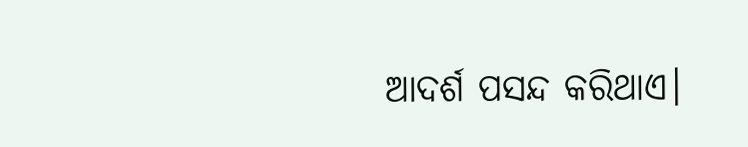ଆଦର୍ଶ ପସନ୍ଦ କରିଥାଏ।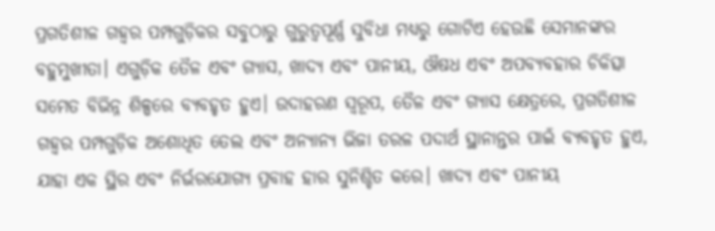ପ୍ରଗତିଶୀଳ ଗହ୍ବର ପମ୍ପଗୁଡ଼ିକର ସବୁଠାରୁ ଗୁରୁତ୍ୱପୂର୍ଣ୍ଣ ସୁବିଧା ମଧ୍ୟରୁ ଗୋଟିଏ ହେଉଛି ସେମାନଙ୍କର ବହୁମୁଖୀତା। ଏଗୁଡ଼ିକ ତୈଳ ଏବଂ ଗ୍ୟାସ, ଖାଦ୍ୟ ଏବଂ ପାନୀୟ, ଔଷଧ ଏବଂ ଅପବ୍ୟବହାର ଚିକିତ୍ସା ସମେତ ବିଭିନ୍ନ ଶିଳ୍ପରେ ବ୍ୟବହୃତ ହୁଏ। ଉଦାହରଣ ସ୍ୱରୂପ, ତୈଳ ଏବଂ ଗ୍ୟାସ କ୍ଷେତ୍ରରେ, ପ୍ରଗତିଶୀଳ ଗହ୍ବର ପମ୍ପଗୁଡ଼ିକ ଅଶୋଧିତ ତେଲ ଏବଂ ଅନ୍ୟାନ୍ୟ ଭିଜା ତରଳ ପଦାର୍ଥ ସ୍ଥାନାନ୍ତର ପାଇଁ ବ୍ୟବହୃତ ହୁଏ, ଯାହା ଏକ ସ୍ଥିର ଏବଂ ନିର୍ଭରଯୋଗ୍ୟ ପ୍ରବାହ ହାର ସୁନିଶ୍ଚିତ କରେ। ଖାଦ୍ୟ ଏବଂ ପାନୀୟ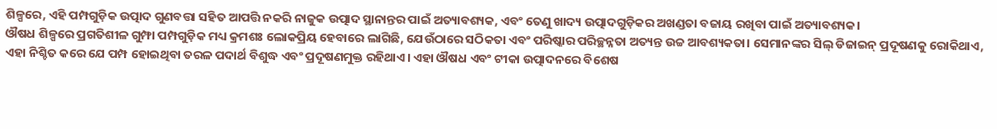ଶିଳ୍ପରେ, ଏହି ପମ୍ପଗୁଡ଼ିକ ଉତ୍ପାଦ ଗୁଣବତ୍ତା ସହିତ ଆପତ୍ତି ନକରି ନାଜୁକ ଉତ୍ପାଦ ସ୍ଥାନାନ୍ତର ପାଇଁ ଅତ୍ୟାବଶ୍ୟକ, ଏବଂ ତେଣୁ ଖାଦ୍ୟ ଉତ୍ପାଦଗୁଡ଼ିକର ଅଖଣ୍ଡତା ବଜାୟ ରଖିବା ପାଇଁ ଅତ୍ୟାବଶ୍ୟକ।
ଔଷଧ ଶିଳ୍ପରେ ପ୍ରଗତିଶୀଳ ଗୁମ୍ଫା ପମ୍ପଗୁଡ଼ିକ ମଧ୍ୟ କ୍ରମଶଃ ଲୋକପ୍ରିୟ ହେବାରେ ଲାଗିଛି, ଯେଉଁଠାରେ ସଠିକତା ଏବଂ ପରିଷ୍କାର ପରିଚ୍ଛନ୍ନତା ଅତ୍ୟନ୍ତ ଉଚ୍ଚ ଆବଶ୍ୟକତା। ସେମାନଙ୍କର ସିଲ୍ ଡିଜାଇନ୍ ପ୍ରଦୂଷଣକୁ ରୋକିଥାଏ, ଏହା ନିଶ୍ଚିତ କରେ ଯେ ପମ୍ପ ହୋଇଥିବା ତରଳ ପଦାର୍ଥ ବିଶୁଦ୍ଧ ଏବଂ ପ୍ରଦୂଷଣମୁକ୍ତ ରହିଥାଏ। ଏହା ଔଷଧ ଏବଂ ଟୀକା ଉତ୍ପାଦନରେ ବିଶେଷ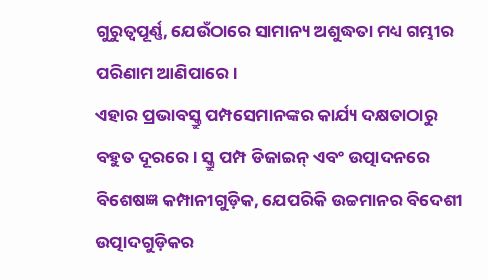ଗୁରୁତ୍ୱପୂର୍ଣ୍ଣ, ଯେଉଁଠାରେ ସାମାନ୍ୟ ଅଶୁଦ୍ଧତା ମଧ୍ୟ ଗମ୍ଭୀର ପରିଣାମ ଆଣିପାରେ।
ଏହାର ପ୍ରଭାବସ୍କ୍ରୁ ପମ୍ପସେମାନଙ୍କର କାର୍ଯ୍ୟ ଦକ୍ଷତାଠାରୁ ବହୁତ ଦୂରରେ। ସ୍କ୍ରୁ ପମ୍ପ ଡିଜାଇନ୍ ଏବଂ ଉତ୍ପାଦନରେ ବିଶେଷଜ୍ଞ କମ୍ପାନୀଗୁଡ଼ିକ, ଯେପରିକି ଉଚ୍ଚମାନର ବିଦେଶୀ ଉତ୍ପାଦଗୁଡ଼ିକର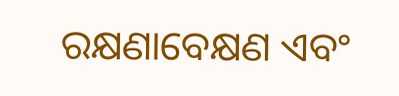ରକ୍ଷଣାବେକ୍ଷଣ ଏବଂ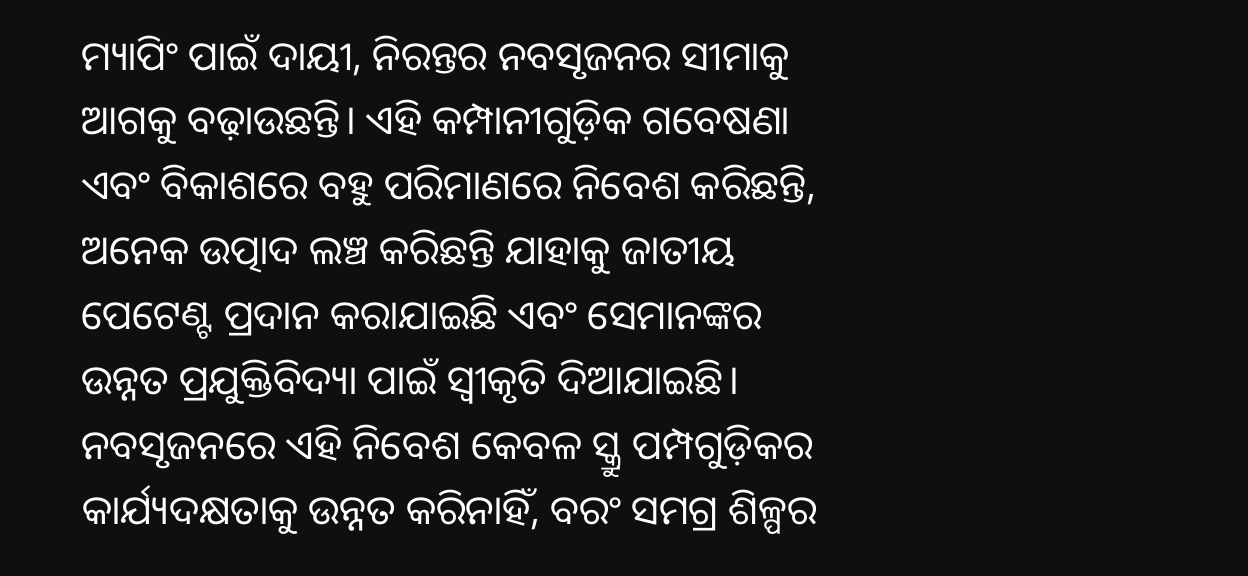ମ୍ୟାପିଂ ପାଇଁ ଦାୟୀ, ନିରନ୍ତର ନବସୃଜନର ସୀମାକୁ ଆଗକୁ ବଢ଼ାଉଛନ୍ତି। ଏହି କମ୍ପାନୀଗୁଡ଼ିକ ଗବେଷଣା ଏବଂ ବିକାଶରେ ବହୁ ପରିମାଣରେ ନିବେଶ କରିଛନ୍ତି, ଅନେକ ଉତ୍ପାଦ ଲଞ୍ଚ କରିଛନ୍ତି ଯାହାକୁ ଜାତୀୟ ପେଟେଣ୍ଟ ପ୍ରଦାନ କରାଯାଇଛି ଏବଂ ସେମାନଙ୍କର ଉନ୍ନତ ପ୍ରଯୁକ୍ତିବିଦ୍ୟା ପାଇଁ ସ୍ୱୀକୃତି ଦିଆଯାଇଛି। ନବସୃଜନରେ ଏହି ନିବେଶ କେବଳ ସ୍କ୍ରୁ ପମ୍ପଗୁଡ଼ିକର କାର୍ଯ୍ୟଦକ୍ଷତାକୁ ଉନ୍ନତ କରିନାହିଁ, ବରଂ ସମଗ୍ର ଶିଳ୍ପର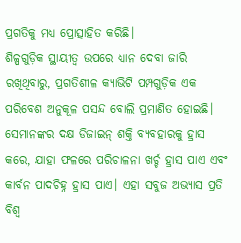ପ୍ରଗତିକୁ ମଧ୍ୟ ପ୍ରୋତ୍ସାହିତ କରିଛି।
ଶିଳ୍ପଗୁଡ଼ିକ ସ୍ଥାୟୀତ୍ୱ ଉପରେ ଧ୍ୟାନ ଦେବା ଜାରି ରଖିଥିବାରୁ, ପ୍ରଗତିଶୀଳ କ୍ୟାଭିଟି ପମ୍ପଗୁଡ଼ିକ ଏକ ପରିବେଶ ଅନୁକୂଳ ପସନ୍ଦ ବୋଲି ପ୍ରମାଣିତ ହୋଇଛି। ସେମାନଙ୍କର ଦକ୍ଷ ଡିଜାଇନ୍ ଶକ୍ତି ବ୍ୟବହାରକୁ ହ୍ରାସ କରେ, ଯାହା ଫଳରେ ପରିଚାଳନା ଖର୍ଚ୍ଚ ହ୍ରାସ ପାଏ ଏବଂ କାର୍ବନ ପାଦଚିହ୍ନ ହ୍ରାସ ପାଏ। ଏହା ସବୁଜ ଅଭ୍ୟାସ ପ୍ରତି ବିଶ୍ୱ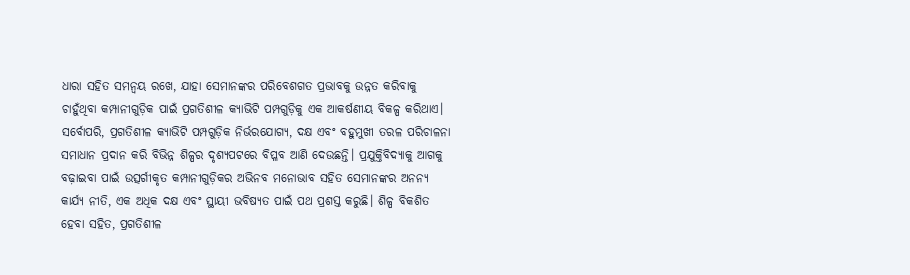ଧାରା ସହିତ ସମନ୍ୱୟ ରଖେ, ଯାହା ସେମାନଙ୍କର ପରିବେଶଗତ ପ୍ରଭାବକୁ ଉନ୍ନତ କରିବାକୁ ଚାହୁଁଥିବା କମ୍ପାନୀଗୁଡ଼ିକ ପାଇଁ ପ୍ରଗତିଶୀଳ କ୍ୟାଭିଟି ପମ୍ପଗୁଡ଼ିକୁ ଏକ ଆକର୍ଷଣୀୟ ବିକଳ୍ପ କରିଥାଏ।
ସର୍ବୋପରି, ପ୍ରଗତିଶୀଳ କ୍ୟାଭିଟି ପମ୍ପଗୁଡ଼ିକ ନିର୍ଭରଯୋଗ୍ୟ, ଦକ୍ଷ ଏବଂ ବହୁମୁଖୀ ତରଳ ପରିଚାଳନା ସମାଧାନ ପ୍ରଦାନ କରି ବିଭିନ୍ନ ଶିଳ୍ପର ଦୃଶ୍ୟପଟରେ ବିପ୍ଳବ ଆଣି ଦେଉଛନ୍ତି। ପ୍ରଯୁକ୍ତିବିଦ୍ୟାକୁ ଆଗକୁ ବଢ଼ାଇବା ପାଇଁ ଉତ୍ସର୍ଗୀକୃତ କମ୍ପାନୀଗୁଡ଼ିକର ଅଭିନବ ମନୋଭାବ ସହିତ ସେମାନଙ୍କର ଅନନ୍ୟ କାର୍ଯ୍ୟ ନୀତି, ଏକ ଅଧିକ ଦକ୍ଷ ଏବଂ ସ୍ଥାୟୀ ଭବିଷ୍ୟତ ପାଇଁ ପଥ ପ୍ରଶସ୍ତ କରୁଛି। ଶିଳ୍ପ ବିକଶିତ ହେବା ସହିତ, ପ୍ରଗତିଶୀଳ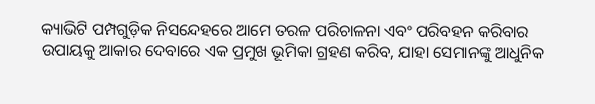କ୍ୟାଭିଟି ପମ୍ପଗୁଡ଼ିକ ନିସନ୍ଦେହରେ ଆମେ ତରଳ ପରିଚାଳନା ଏବଂ ପରିବହନ କରିବାର ଉପାୟକୁ ଆକାର ଦେବାରେ ଏକ ପ୍ରମୁଖ ଭୂମିକା ଗ୍ରହଣ କରିବ, ଯାହା ସେମାନଙ୍କୁ ଆଧୁନିକ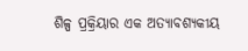ଶିଳ୍ପ ପ୍ରକ୍ରିୟାର ଏକ ଅତ୍ୟାବଶ୍ୟକୀୟ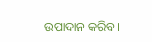ଉପାଦାନ କରିବ।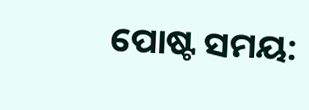ପୋଷ୍ଟ ସମୟ: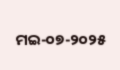ମଇ-୦୭-୨୦୨୫